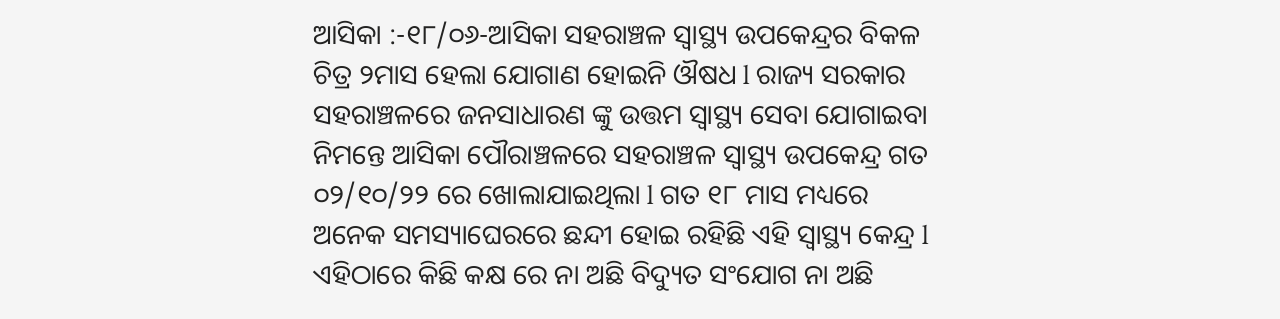ଆସିକା :-୧୮/୦୬-ଆସିକା ସହରାଞ୍ଚଳ ସ୍ୱାସ୍ଥ୍ୟ ଉପକେନ୍ଦ୍ରର ବିକଳ ଚିତ୍ର ୨ମାସ ହେଲା ଯୋଗାଣ ହୋଇନି ଔଷଧ l ରାଜ୍ୟ ସରକାର ସହରାଞ୍ଚଳରେ ଜନସାଧାରଣ ଙ୍କୁ ଉତ୍ତମ ସ୍ୱାସ୍ଥ୍ୟ ସେବା ଯୋଗାଇବା ନିମନ୍ତେ ଆସିକା ପୌରାଞ୍ଚଳରେ ସହରାଞ୍ଚଳ ସ୍ୱାସ୍ଥ୍ୟ ଉପକେନ୍ଦ୍ର ଗତ ୦୨/୧୦/୨୨ ରେ ଖୋଲାଯାଇଥିଲା l ଗତ ୧୮ ମାସ ମଧ୍ୟରେ ଅନେକ ସମସ୍ୟାଘେରରେ ଛନ୍ଦୀ ହୋଇ ରହିଛି ଏହି ସ୍ୱାସ୍ଥ୍ୟ କେନ୍ଦ୍ର l ଏହିଠାରେ କିଛି କକ୍ଷ ରେ ନା ଅଛି ବିଦ୍ୟୁତ ସଂଯୋଗ ନା ଅଛି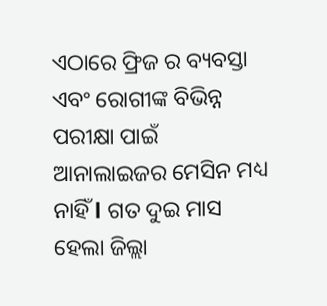ଏଠାରେ ଫ୍ରିଜ ର ବ୍ୟବସ୍ତା ଏବଂ ରୋଗୀଙ୍କ ବିଭିନ୍ନ ପରୀକ୍ଷା ପାଇଁ ଆନାଲାଇଜର ମେସିନ ମଧ୍ୟ ନାହିଁ l ଗତ ଦୁଇ ମାସ ହେଲା ଜିଲ୍ଲା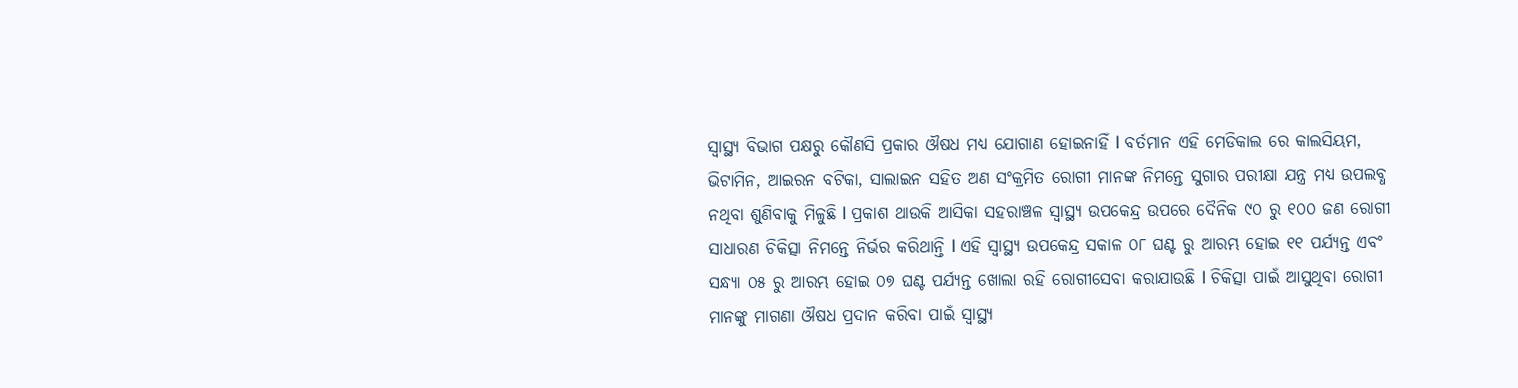ସ୍ୱାସ୍ଥ୍ୟ ବିଭାଗ ପକ୍ଷରୁ କୌଣସି ପ୍ରକାର ଔଷଧ ମଧ୍ୟ ଯୋଗାଣ ହୋଇନାହିଁ l ବର୍ତମାନ ଏହି ମେଡିକାଲ ରେ କାଲସିୟମ, ଭିଟାମିନ, ଆଇରନ ବଟିକା, ସାଲାଇନ ସହିତ ଅଣ ସଂକ୍ରମିତ ରୋଗୀ ମାନଙ୍କ ନିମନ୍ତେ ସୁଗାର ପରୀକ୍ଷା ଯନ୍ତ୍ର ମଧ୍ୟ ଉପଲବ୍ଧ ନଥିବା ଶୁଣିବାକୁ ମିଳୁଛି l ପ୍ରକାଶ ଥାଉକି ଆସିକା ସହରାଞ୍ଚଳ ସ୍ୱାସ୍ଥ୍ୟ ଉପକେନ୍ଦ୍ର ଉପରେ ଦୈନିକ ୯୦ ରୁ ୧୦୦ ଜଣ ରୋଗୀ ସାଧାରଣ ଚିକିତ୍ସା ନିମନ୍ତେ ନିର୍ଭର କରିଥାନ୍ତି l ଏହି ସ୍ୱାସ୍ଥ୍ୟ ଉପକେନ୍ଦ୍ର ସକାଳ ୦୮ ଘଣ୍ଟ ରୁ ଆରମ୍ଭ ହୋଇ ୧୧ ପର୍ଯ୍ୟନ୍ତ ଏବଂ ସନ୍ଧ୍ୟା ୦୫ ରୁ ଆରମ୍ଭ ହୋଇ ୦୭ ଘଣ୍ଟ ପର୍ଯ୍ୟନ୍ତ ଖୋଲା ରହି ରୋଗୀସେବା କରାଯାଉଛି l ଚିକିତ୍ସା ପାଇଁ ଆସୁଥିବା ରୋଗୀ ମାନଙ୍କୁ ମାଗଣା ଔଷଧ ପ୍ରଦାନ କରିବା ପାଇଁ ସ୍ୱାସ୍ଥ୍ୟ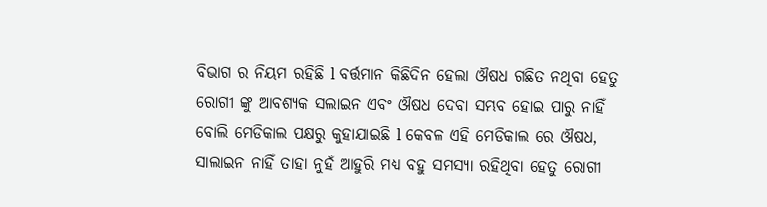ବିଭାଗ ର ନିୟମ ରହିଛି l ବର୍ତ୍ତମାନ କିଛିଦିନ ହେଲା ଔଷଧ ଗଛିତ ନଥିବା ହେତୁ ରୋଗୀ ଙ୍କୁ ଆବଶ୍ୟକ ସଲାଇନ ଏବଂ ଔଷଧ ଦେବା ସମ୍ଭବ ହୋଇ ପାରୁ ନାହିଁ ବୋଲି ମେଡିକାଲ ପକ୍ଷରୁ କୁହାଯାଇଛି l କେବଳ ଏହି ମେଡିକାଲ ରେ ଔଷଧ, ସାଲାଇନ ନାହିଁ ତାହା ନୁହଁ ଆହୁରି ମଧ୍ୟ ବହୁ ସମସ୍ୟା ରହିଥିବା ହେତୁ ରୋଗୀ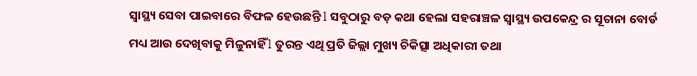ସ୍ୱାସ୍ଥ୍ୟ ସେବା ପାଇବାରେ ବିଫଳ ହେଉଛନ୍ତି l ସବୁଠାରୁ ବଡ଼ କଥା ହେଲା ସହରାଞ୍ଚଳ ସ୍ୱାସ୍ଥ୍ୟ ଉପକେନ୍ଦ୍ର ର ସୂଚାନା ବୋର୍ଡ ମଧ୍ୟ ଆଉ ଦେଖିବାକୁ ମିଳୁନାହିଁ l ତୁରନ୍ତ ଏଥି ପ୍ରତି ଜିଲ୍ଲା ମୁଖ୍ୟ ଚିକିତ୍ସା ଅଧିକାରୀ ତଥା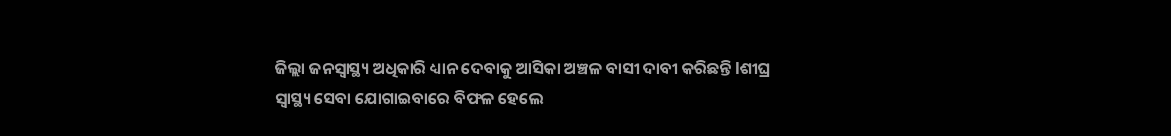ଜିଲ୍ଲା ଜନସ୍ୱାସ୍ଥ୍ୟ ଅଧିକାରି ଧ୍ୟାନ ଦେବାକୁ ଆସିକା ଅଞ୍ଚଳ ବାସୀ ଦାବୀ କରିଛନ୍ତି lଶୀଘ୍ର ସ୍ୱାସ୍ଥ୍ୟ ସେବା ଯୋଗାଇବାରେ ବିଫଳ ହେଲେ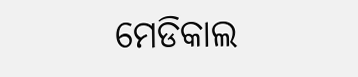ମେଡିକାଲ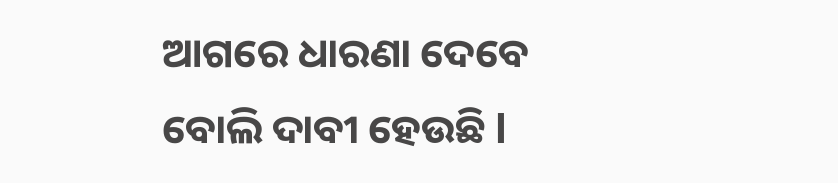ଆଗରେ ଧାରଣା ଦେବେ ବୋଲି ଦାବୀ ହେଉଛି l